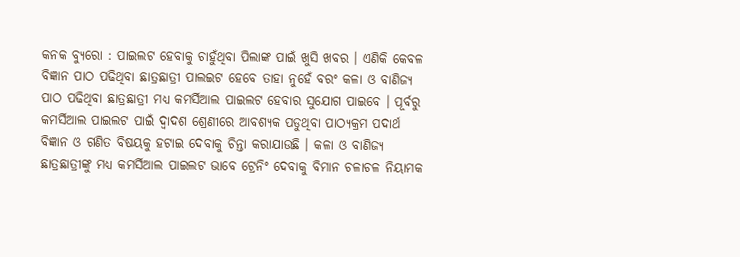କନକ ବ୍ୟୁରୋ : ପାଇଲଟ ହେବାକୁ ଚାହୁଁଥିବା ପିଲାଙ୍କ ପାଇଁ ଖୁସି ଖବର । ଏଣିକି କେବଳ ବିଜ୍ଞାନ ପାଠ ପଢିଥିବା ଛାତ୍ରଛାତ୍ରୀ ପାଲଇଟ ହେବେ ତାହା ନୁହେଁ ବରଂ କଳା ଓ ବାଣିଜ୍ୟ ପାଠ ପଢିଥିବା ଛାତ୍ରଛାତ୍ରୀ ମଧ୍ୟ କମର୍ସିଆଲ ପାଇଲଟ ହେବାର ସୁଯୋଗ ପାଇବେ । ପୂର୍ବରୁ କମର୍ସିଆଲ ପାଇଲଟ ପାଇଁ ଦ୍ବାଦଶ ଶ୍ରେଣୀରେ ଆବଶ୍ୟକ ପଡୁଥିବା ପାଠ୍ୟକ୍ରମ ପଦାର୍ଥ ବିଜ୍ଞାନ ଓ ଗଣିତ ବିଷୟକୁ ହଟାଇ ଦେବାକୁ ଚିନ୍ତା କରାଯାଉଛି । କଳା ଓ ବାଣିଜ୍ୟ ଛାତ୍ରଛାତ୍ରୀଙ୍କୁ ମଧ୍ୟ କମର୍ସିଆଲ ପାଇଲଟ ଭାବେ ଟ୍ରେନିଂ ଦେବାକୁ ବିମାନ ଚଳାଚଳ ନିୟାମକ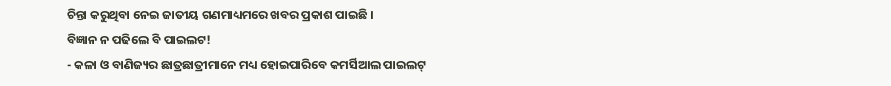ଚିନ୍ତା କରୁଥିବା ନେଇ ଜାତୀୟ ଗଣମାଧ୍ୟମରେ ଖବର ପ୍ରକାଶ ପାଇଛି ।
ବିଜ୍ଞାନ ନ ପଢିଲେ ବି ପାଇଲଟ!
- କଳା ଓ ବାଣିଜ୍ୟର ଛାତ୍ରଛାତ୍ରୀମାନେ ମଧ୍ୟ ହୋଇପାରିବେ କମର୍ସିଆଲ ପାଇଲଟ୍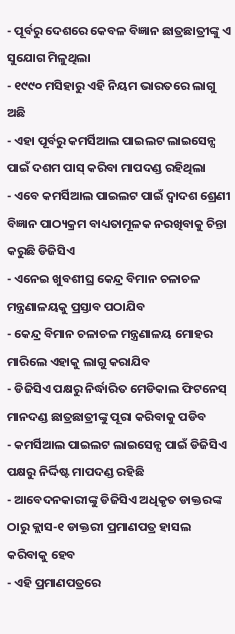- ପୂର୍ବରୁ ଦେଶରେ କେବଳ ବିଜ୍ଞାନ ଛାତ୍ରଛାତ୍ରୀଙ୍କୁ ଏ ସୁଯୋଗ ମିଳୁଥିଲା
- ୧୯୯୦ ମସିହାରୁ ଏହି ନିୟମ ଭାରତରେ ଲାଗୁ ଅଛି
- ଏହା ପୂର୍ବରୁ କମର୍ସିଆଲ ପାଇଲଟ ଲାଇସେନ୍ସ ପାଇଁ ଦଶମ ପାସ୍ କରିବା ମାପଦଣ୍ଡ ରହିଥିଲା
- ଏବେ କମର୍ସିଆଲ ପାଇଲଟ ପାଇଁ ଦ୍ବାଦଶ ଶ୍ରେଣୀ ବିଜ୍ଞାନ ପାଠ୍ୟକ୍ରମ ବାଧ୍ୟତାମୂଳକ ନରଖିବାକୁ ଚିନ୍ତା କରୁଛି ଡିଜିସିଏ
- ଏନେଇ ଖୁବଶୀଘ୍ର କେନ୍ଦ୍ର ବିମାନ ଚଳାଚଳ ମନ୍ତ୍ରଣାଳୟକୁ ପ୍ରସ୍ତାବ ପଠାଯିବ
- କେନ୍ଦ୍ର ବିମାନ ଚଳାଚଳ ମନ୍ତ୍ରଣାଳୟ ମୋହର ମାରିଲେ ଏହାକୁ ଲାଗୁ କରାଯିବ
- ଡିଜିସିଏ ପକ୍ଷରୁ ନିର୍ଦ୍ଧାରିତ ମେଡିକାଲ ଫିଟନେସ୍ ମାନଦଣ୍ଡ ଛାତ୍ରଛାତ୍ରୀଙ୍କୁ ପୂରା କରିବାକୁ ପଡିବ
- କମର୍ସିଆଲ ପାଇଲଟ ଲାଇସେନ୍ସ ପାଇଁ ଡିଜିସିଏ ପକ୍ଷରୁ ନିର୍ଦ୍ଦିଷ୍ଟ ମାପଦଣ୍ଡ ରହିଛି
- ଆବେଦନକାରୀଙ୍କୁ ଡିଜିସିଏ ଅଧିକୃତ ଡାକ୍ତରଙ୍କ ଠାରୁ କ୍ଲାସ-୧ ଡାକ୍ତରୀ ପ୍ରମାଣପତ୍ର ହାସଲ କରିବାକୁ ହେବ
- ଏହି ପ୍ରମାଣପତ୍ରରେ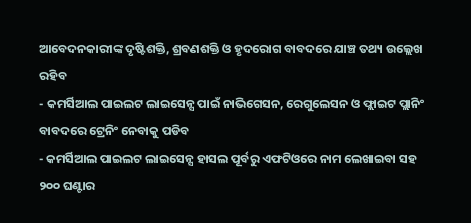ଆବେଦନକାରୀଙ୍କ ଦୃଷ୍ଟିଶକ୍ତି, ଶ୍ରବଣଶକ୍ତି ଓ ହୃଦରୋଗ ବାବଦରେ ଯାଞ୍ଚ ତଥ୍ୟ ଉଲ୍ଲେଖ ରହିବ
- କମର୍ସିଆଲ ପାଇଲଟ ଲାଇସେନ୍ସ ପାଇଁ ନାଭିଗେସନ, ରେଗୁଲେସନ ଓ ଫ୍ଲାଇଟ ପ୍ଲାନିଂ ବାବଦରେ ଟ୍ରେନିଂ ନେବାକୁ ପଡିବ
- କମର୍ସିଆଲ ପାଇଲଟ ଲାଇସେନ୍ସ ହାସଲ ପୂର୍ବରୁ ଏଫଟିଓରେ ନାମ ଲେଖାଇବା ସହ ୨୦୦ ଘଣ୍ଟାର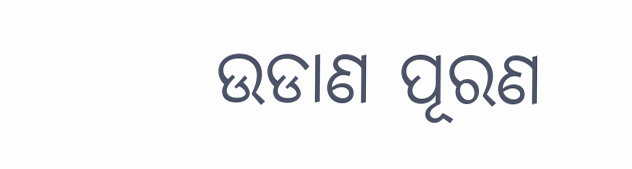ଉଡାଣ ପୂରଣ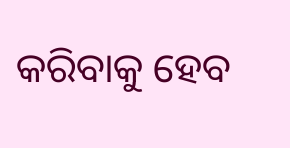କରିବାକୁ ହେବ